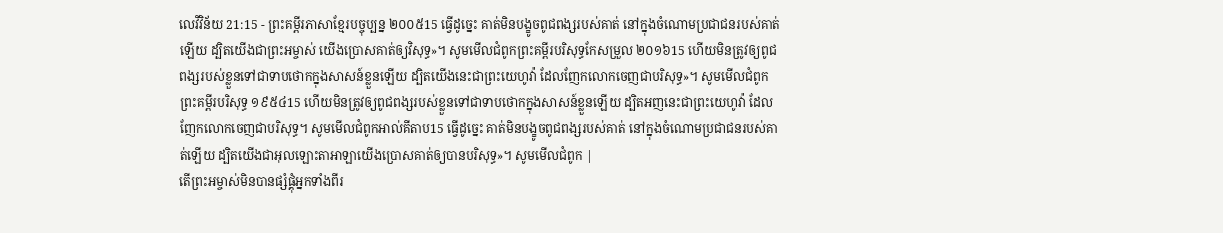លេវីវិន័យ 21:15 - ព្រះគម្ពីរភាសាខ្មែរបច្ចុប្បន្ន ២០០៥15 ធ្វើដូច្នេះ គាត់មិនបង្ខូចពូជពង្សរបស់គាត់ នៅក្នុងចំណោមប្រជាជនរបស់គាត់ឡើយ ដ្បិតយើងជាព្រះអម្ចាស់ យើងប្រោសគាត់ឲ្យវិសុទ្ធ»។ សូមមើលជំពូកព្រះគម្ពីរបរិសុទ្ធកែសម្រួល ២០១៦15 ហើយមិនត្រូវឲ្យពូជពង្សរបស់ខ្លួនទៅជាទាបថោកក្នុងសាសន៍ខ្លួនឡើយ ដ្បិតយើងនេះជាព្រះយេហូវ៉ា ដែលញែកលោកចេញជាបរិសុទ្ធ»។ សូមមើលជំពូកព្រះគម្ពីរបរិសុទ្ធ ១៩៥៤15 ហើយមិនត្រូវឲ្យពូជពង្សរបស់ខ្លួនទៅជាទាបថោកក្នុងសាសន៍ខ្លួនឡើយ ដ្បិតអញនេះជាព្រះយេហូវ៉ា ដែលញែកលោកចេញជាបរិសុទ្ធ។ សូមមើលជំពូកអាល់គីតាប15 ធ្វើដូច្នេះ គាត់មិនបង្ខូចពូជពង្សរបស់គាត់ នៅក្នុងចំណោមប្រជាជនរបស់គាត់ឡើយ ដ្បិតយើងជាអុលឡោះតាអាឡាយើងប្រោសគាត់ឲ្យបានបរិសុទ្ធ»។ សូមមើលជំពូក |
តើព្រះអម្ចាស់មិនបានផ្សំផ្គុំអ្នកទាំងពីរ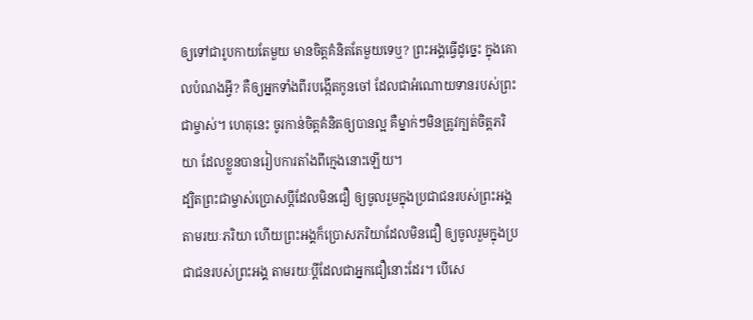ឲ្យទៅជារូបកាយតែមួយ មានចិត្តគំនិតតែមួយទេឬ? ព្រះអង្គធ្វើដូច្នេះ ក្នុងគោលបំណងអ្វី? គឺឲ្យអ្នកទាំងពីរបង្កើតកូនចៅ ដែលជាអំណោយទានរបស់ព្រះជាម្ចាស់។ ហេតុនេះ ចូរកាន់ចិត្តគំនិតឲ្យបានល្អ គឺម្នាក់ៗមិនត្រូវក្បត់ចិត្តភរិយា ដែលខ្លួនបានរៀបការតាំងពីក្មេងនោះឡើយ។
ដ្បិតព្រះជាម្ចាស់ប្រោសប្ដីដែលមិនជឿ ឲ្យចូលរួមក្នុងប្រជាជនរបស់ព្រះអង្គតាមរយៈភរិយា ហើយព្រះអង្គក៏ប្រោសភរិយាដែលមិនជឿ ឲ្យចូលរួមក្នុងប្រជាជនរបស់ព្រះអង្គ តាមរយៈប្ដីដែលជាអ្នកជឿនោះដែរ។ បើសេ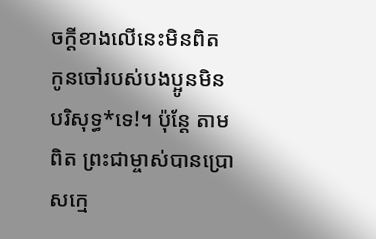ចក្ដីខាងលើនេះមិនពិត កូនចៅរបស់បងប្អូនមិនបរិសុទ្ធ*ទេ!។ ប៉ុន្តែ តាមពិត ព្រះជាម្ចាស់បានប្រោសក្មេ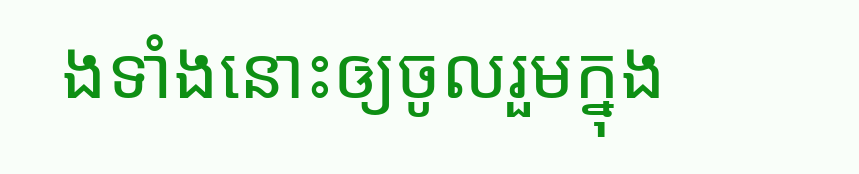ងទាំងនោះឲ្យចូលរួមក្នុង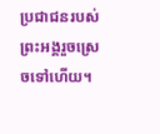ប្រជាជនរបស់ព្រះអង្គរួចស្រេចទៅហើយ។